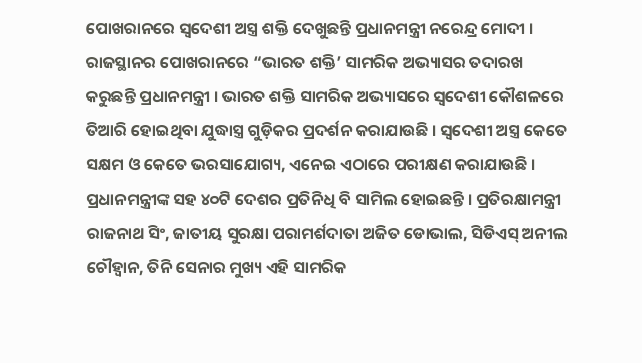ପୋଖରାନରେ ସ୍ୱଦେଶୀ ଅସ୍ତ୍ର ଶକ୍ତି ଦେଖୁଛନ୍ତି ପ୍ରଧାନମନ୍ତ୍ରୀ ନରେନ୍ଦ୍ର ମୋଦୀ । ରାଜସ୍ଥାନର ପୋଖରାନରେ “ଭାରତ ଶକ୍ତି’ ସାମରିକ ଅଭ୍ୟାସର ତଦାରଖ କରୁଛନ୍ତି ପ୍ରଧାନମନ୍ତ୍ରୀ । ଭାରତ ଶକ୍ତି ସାମରିକ ଅଭ୍ୟାସରେ ସ୍ୱଦେଶୀ କୌଶଳରେ ତିଆରି ହୋଇଥିବା ଯୁଦ୍ଧାସ୍ତ୍ର ଗୁଡ଼ିକର ପ୍ରଦର୍ଶନ କରାଯାଉଛି । ସ୍ୱଦେଶୀ ଅସ୍ତ୍ର କେତେ ସକ୍ଷମ ଓ କେତେ ଭରସାଯୋଗ୍ୟ, ଏନେଇ ଏଠାରେ ପରୀକ୍ଷଣ କରାଯାଉଛି । ପ୍ରଧାନମନ୍ତ୍ରୀଙ୍କ ସହ ୪୦ଟି ଦେଶର ପ୍ରତିନିଧି ବି ସାମିଲ ହୋଇଛନ୍ତି । ପ୍ରତିରକ୍ଷାମନ୍ତ୍ରୀ ରାଜନାଥ ସିଂ, ଜାତୀୟ ସୁରକ୍ଷା ପରାମର୍ଶଦାତା ଅଜିତ ଡୋଭାଲ, ସିଡିଏସ୍ ଅନୀଲ ଚୌହ୍ୱାନ, ତିନି ସେନାର ମୁଖ୍ୟ ଏହି ସାମରିକ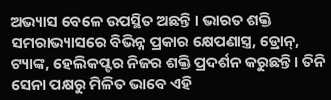ଅଭ୍ୟାସ ବେଳେ ଉପସ୍ଥିତ ଅଛନ୍ତି । ଭାରତ ଶକ୍ତି ସମରାଭ୍ୟାସରେ ବିଭିନ୍ନ ପ୍ରକାର କ୍ଷେପଣାସ୍ତ୍ର, ଡ୍ରୋନ୍, ଟ୍ୟାଙ୍କ, ହେଲିକପ୍ଟର ନିଜର ଶକ୍ତି ପ୍ରଦର୍ଶନ କରୁଛନ୍ତି । ତିନି ସେନା ପକ୍ଷରୁ ମିଳିତ ଭାବେ ଏହି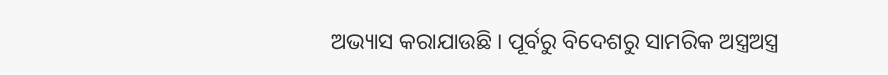ଅଭ୍ୟାସ କରାଯାଉଛି । ପୂର୍ବରୁ ବିଦେଶରୁ ସାମରିକ ଅସ୍ତ୍ରଅସ୍ତ୍ର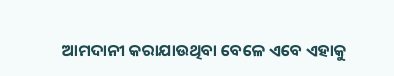ଆମଦାନୀ କରାଯାଉଥିବା ବେଳେ ଏବେ ଏହାକୁ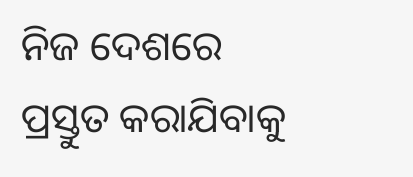ନିଜ ଦେଶରେ ପ୍ରସ୍ତୁତ କରାଯିବାକୁ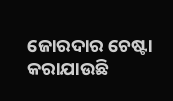ଜୋରଦାର ଚେଷ୍ଟା କରାଯାଉଛି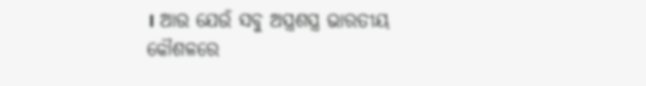। ଆଉ ଯେଉଁ ସବୁ ଅସ୍ତ୍ରଶସ୍ତ୍ର ଭାରତୀୟ କୌଶଳରେ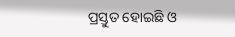ପ୍ରସ୍ତୁତ ହୋଇଛି ଓ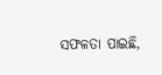ସଫଳତା ପାଇଛି,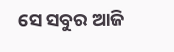ସେ ସବୁର ଆଜି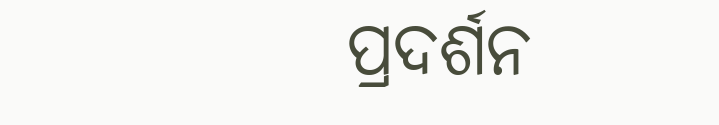ପ୍ରଦର୍ଶନ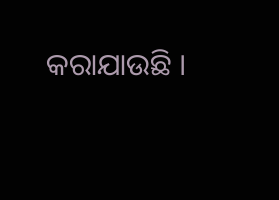କରାଯାଉଛି ।